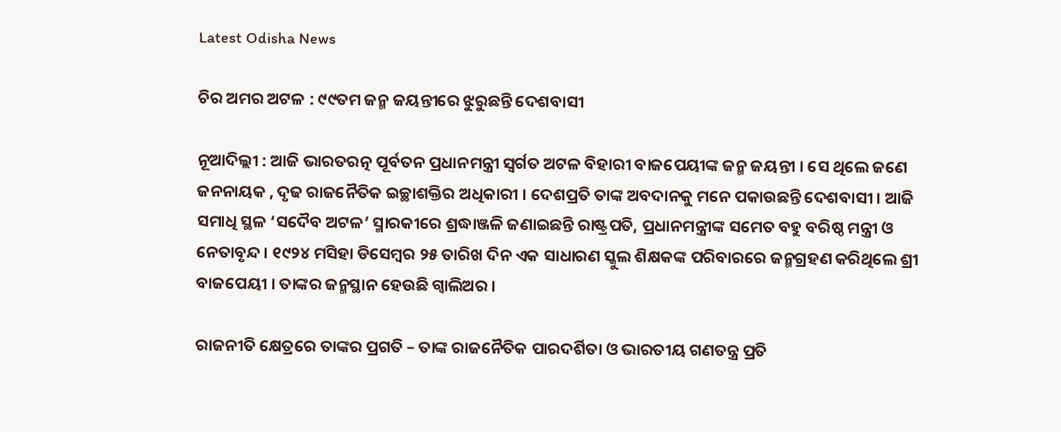Latest Odisha News

ଚିର ଅମର ଅଟଳ : ୯୯ତମ ଜନ୍ମ ଜୟନ୍ତୀରେ ଝୁରୁଛନ୍ତି ଦେଶବାସୀ

ନୂଆଦିଲ୍ଲୀ : ଆଜି ଭାରତରତ୍ନ ପୂର୍ବତନ ପ୍ରଧାନମନ୍ତ୍ରୀ ସ୍ୱର୍ଗତ ଅଟଳ ବିହାରୀ ବାଜପେୟୀଙ୍କ ଜନ୍ମ ଜୟନ୍ତୀ । ସେ ଥିଲେ ଜଣେ ଜନନାୟକ , ଦୃଢ ରାଜନୈତିକ ଇଚ୍ଛାଶକ୍ତିର ଅଧିକାରୀ । ଦେଶପ୍ରତି ତାଙ୍କ ଅବଦାନକୁ ମନେ ପକାଉଛନ୍ତି ଦେଶବାସୀ । ଆଜି ସମାଧି ସ୍ଥଳ ‘ସଦୈବ ଅଟଳ’ ସ୍ମାରକୀରେ ଶ୍ରଦ୍ଧାଞ୍ଜଳି ଜଣାଇଛନ୍ତି ରାଷ୍ଟ୍ରପତି, ପ୍ରଧାନମନ୍ତ୍ରୀଙ୍କ ସମେତ ବହୁ ବରିଷ୍ଠ ମନ୍ତ୍ରୀ ଓ ନେତାବୃନ୍ଦ । ୧୯୨୪ ମସିହା ଡିସେମ୍ବର ୨୫ ତାରିଖ ଦିନ ଏକ ସାଧାରଣ ସ୍କୁଲ ଶିକ୍ଷକଙ୍କ ପରିବାରରେ ଜନ୍ମଗ୍ରହଣ କରିଥିଲେ ଶ୍ରୀ ବାଜପେୟୀ । ତାଙ୍କର ଜନ୍ମସ୍ଥାନ ହେଉଛି ଗ୍ଵାଲିଅର ।

ରାଜନୀତି କ୍ଷେତ୍ରରେ ତାଙ୍କର ପ୍ରଗତି – ତାଙ୍କ ରାଜନୈତିକ ପାରଦର୍ଶିତା ଓ ଭାରତୀୟ ଗଣତନ୍ତ୍ର ପ୍ରତି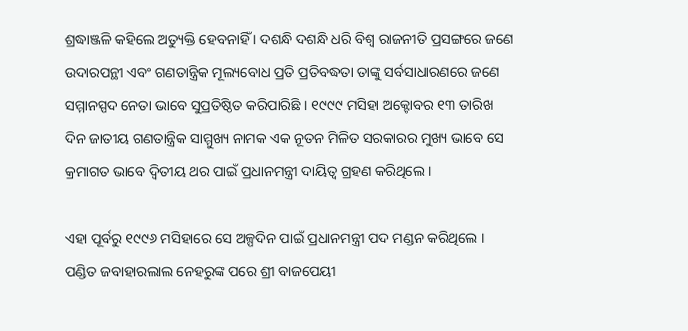ଶ୍ରଦ୍ଧାଞ୍ଜଳି କହିଲେ ଅତ୍ୟୁକ୍ତି ହେବନାହିଁ । ଦଶନ୍ଧି ଦଶନ୍ଧି ଧରି ବିଶ୍ୱ ରାଜନୀତି ପ୍ରସଙ୍ଗରେ ଜଣେ ଉଦାରପନ୍ଥୀ ଏବଂ ଗଣତାନ୍ତ୍ରିକ ମୂଲ୍ୟବୋଧ ପ୍ରତି ପ୍ରତିବଦ୍ଧତା ତାଙ୍କୁ ସର୍ବସାଧାରଣରେ ଜଣେ ସମ୍ମାନସ୍ପଦ ନେତା ଭାବେ ସୁପ୍ରତିଷ୍ଠିତ କରିପାରିଛି । ୧୯୯୯ ମସିହା ଅକ୍ଟୋବର ୧୩ ତାରିଖ ଦିନ ଜାତୀୟ ଗଣତାନ୍ତ୍ରିକ ସାମ୍ମୁଖ୍ୟ ନାମକ ଏକ ନୂତନ ମିଳିତ ସରକାରର ମୁଖ୍ୟ ଭାବେ ସେ କ୍ରମାଗତ ଭାବେ ଦ୍ୱିତୀୟ ଥର ପାଇଁ ପ୍ରଧାନମନ୍ତ୍ରୀ ଦାୟିତ୍ୱ ଗ୍ରହଣ କରିଥିଲେ ।

ଏହା ପୂର୍ବରୁ ୧୯୯୬ ମସିହାରେ ସେ ଅଳ୍ପଦିନ ପାଇଁ ପ୍ରଧାନମନ୍ତ୍ରୀ ପଦ ମଣ୍ଡନ କରିଥିଲେ । ପଣ୍ଡିତ ଜବାହାରଲାଲ ନେହରୁଙ୍କ ପରେ ଶ୍ରୀ ବାଜପେୟୀ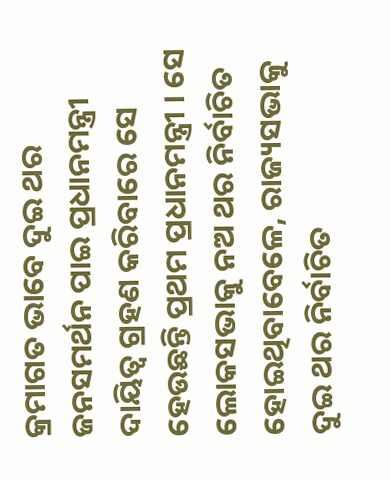କ୍ରମାଗତ ଭାବେ ଦୁଇ ଥର ଜନସମର୍ଥନ ପାଇ ପ୍ରଧାନମନ୍ତ୍ରୀ ଦାୟିତ୍ୱ ଗ୍ରହଣ କରିବାରେ ସେ ହେଉଛନ୍ତି ପ୍ରଥମ ପ୍ରଧାନମନ୍ତ୍ରୀ । ସେ ଲୋକସଭାକୁ ନଅ ଥର ନିର୍ବାଚିତ ହୋଇଥିବାବେଳେ, ରାଜ୍ୟସଭାକୁ ଦୁଇ ଥର ନିର୍ବାଚିତ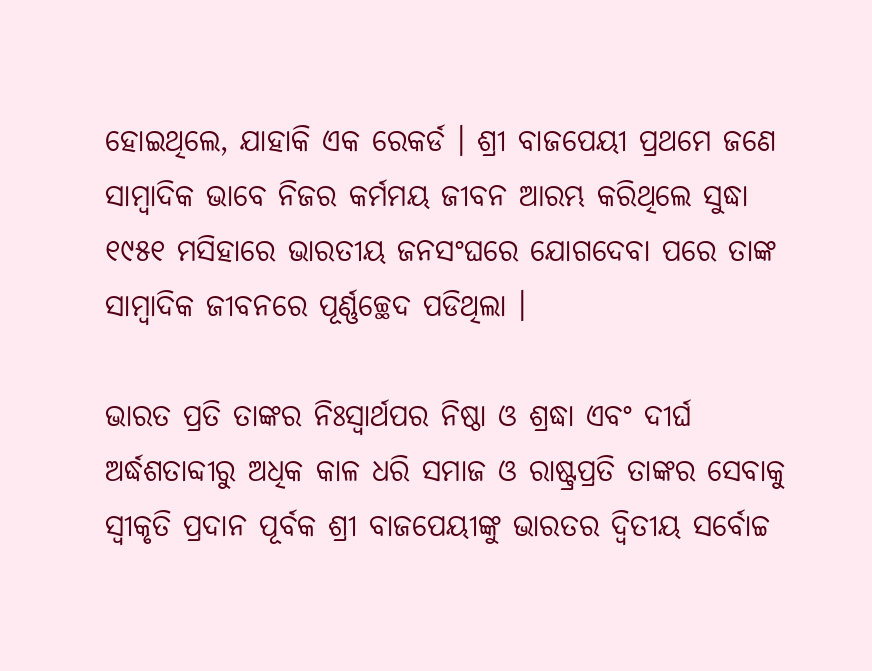ହୋଇଥିଲେ, ଯାହାକି ଏକ ରେକର୍ଡ । ଶ୍ରୀ ବାଜପେୟୀ ପ୍ରଥମେ ଜଣେ ସାମ୍ବାଦିକ ଭାବେ ନିଜର କର୍ମମୟ ଜୀବନ ଆରମ୍ଭ କରିଥିଲେ ସୁଦ୍ଧା ୧୯୫୧ ମସିହାରେ ଭାରତୀୟ ଜନସଂଘରେ ଯୋଗଦେବା ପରେ ତାଙ୍କ ସାମ୍ବାଦିକ ଜୀବନରେ ପୂର୍ଣ୍ଣଚ୍ଛେଦ ପଡିଥିଲା ।

ଭାରତ ପ୍ରତି ତାଙ୍କର ନିଃସ୍ୱାର୍ଥପର ନିଷ୍ଠା ଓ ଶ୍ରଦ୍ଧା ଏବଂ ଦୀର୍ଘ ଅର୍ଦ୍ଧଶତାବ୍ଦୀରୁ ଅଧିକ କାଳ ଧରି ସମାଜ ଓ ରାଷ୍ଟ୍ରପ୍ରତି ତାଙ୍କର ସେବାକୁ ସ୍ୱୀକୃତି ପ୍ରଦାନ ପୂର୍ବକ ଶ୍ରୀ ବାଜପେୟୀଙ୍କୁ ଭାରତର ଦ୍ୱିତୀୟ ସର୍ବୋଚ୍ଚ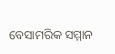ବେସାମରିକ ସମ୍ମାନ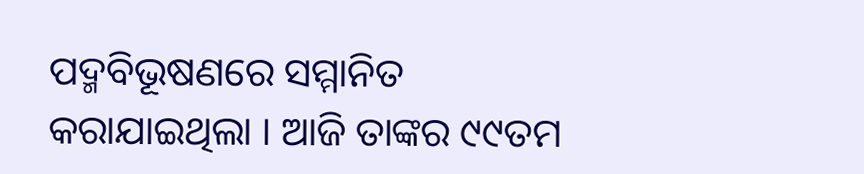ପଦ୍ମବିଭୂଷଣରେ ସମ୍ମାନିତ କରାଯାଇଥିଲା । ଆଜି ତାଙ୍କର ୯୯ତମ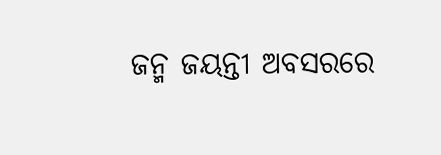ଜନ୍ମ ଜୟନ୍ତୀ ଅବସରରେ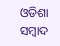ଓଡିଶା ସମ୍ବାଦ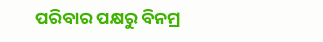ପରିବାର ପକ୍ଷରୁ ବିନମ୍ର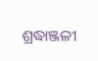ଶ୍ରଦ୍ଧାଞ୍ଜଳୀ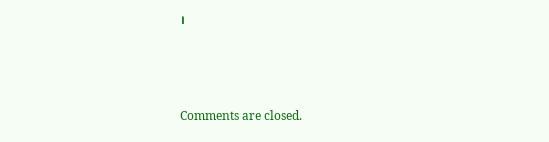।



Comments are closed.